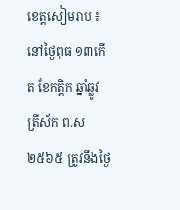ខេត្តសៀមរាប ៖ នៅថ្ងៃពុធ ១៣កើត ខែកត្តិក ឆ្នាំឆ្លូវ ត្រីស័ក ព.ស២៥៦៥ ត្រូវនឹងថ្ងៃ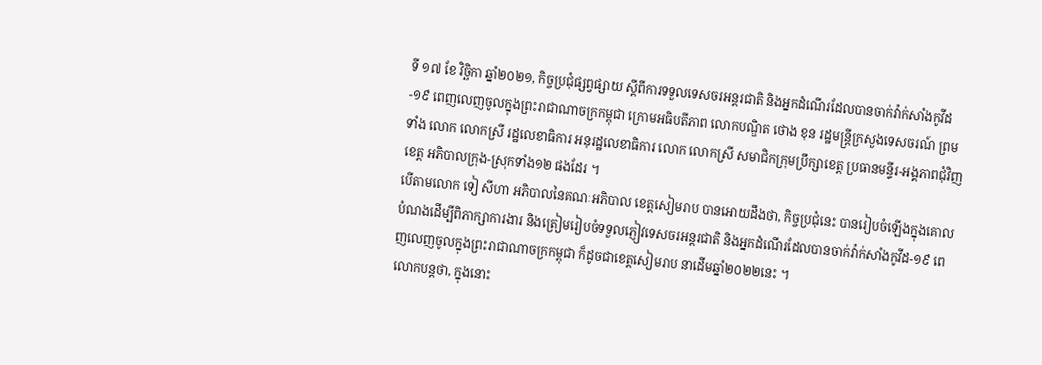ទី ១៧ ខែ វិច្ឆិកា ឆ្នាំ២០២១, កិច្ចប្រជុំផ្សព្វផ្សាយ ស្តីពីការទទួលទេសចរអន្តរជាតិ និងអ្នកដំណើរដែលបានចាក់វ៉ាក់សាំងកូវីដ-១៩ ពេញលេញចូលក្នុងព្រះរាជាណាចក្រកម្ពុជា ក្រោមអធិបតីភាព លោកបណ្ឌិត ថោង ខុន រដ្ឋមន្ត្រីក្រសួងទេសចរណ៍ ព្រមទាំង លោក លោកស្រី រដ្ឋលេខាធិការ អនុរដ្ឋលេខាធិការ លោក លោកស្រី សមាជិកក្រុមប្រឹក្សាខេត្ត ប្រធានមន្ទីរ-អង្គភាពជុំវិញខេត្ត អភិបាលក្រុង-ស្រុកទាំង១២ ផងដែរ ។
បើតាមលោក ទៀ សីហា អភិបាលនៃគណៈអភិបាល ខេត្តសៀមរាប បានអោយដឹងថា, កិច្ចប្រជុំនេះ បានរៀបចំឡើងក្នុងគោលបំណងដើម្បីពិភាក្សាការងារ និងត្រៀមរៀបចំទទួលភ្ញៀវទេសចរអន្តរជាតិ និងអ្នកដំណើរដែលបានចាក់វ៉ាក់សាំងកូវីដ-១៩ ពេញលេញចូលក្នុងព្រះរាជាណាចក្រកម្ពុជា ក៏ដូចជាខេត្តសៀមរាប នាដើមឆ្នាំ២០២២នេះ ។
លោកបន្តថា, ក្នុងនោះ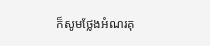ក៏សូមថ្លែងអំណរគុ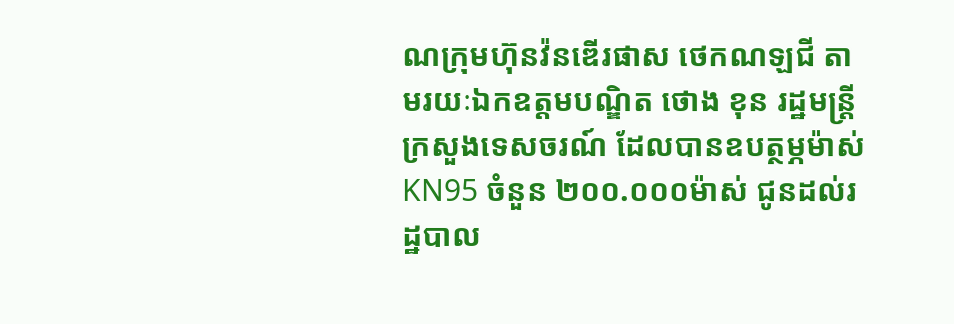ណក្រុមហ៊ុនវ៉នឌើរផាស ថេកណឡជី តាមរយៈឯកឧត្តមបណ្ឌិត ថោង ខុន រដ្ឋមន្ត្រីក្រសួងទេសចរណ៍ ដែលបានឧបត្ថម្ភម៉ាស់ KN95 ចំនួន ២០០.០០០ម៉ាស់ ជូនដល់រដ្ឋបាល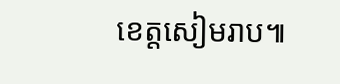ខេត្តសៀមរាប៕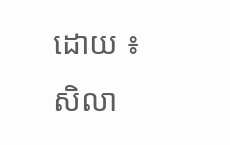ដោយ ៖ សិលា